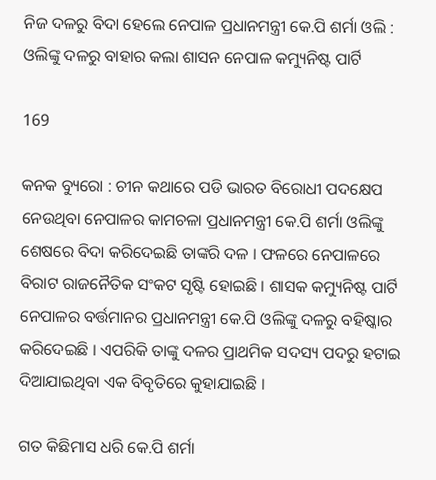ନିଜ ଦଳରୁ ବିଦା ହେଲେ ନେପାଳ ପ୍ରଧାନମନ୍ତ୍ରୀ କେ.ପି ଶର୍ମା ଓଲି : ଓଲିଙ୍କୁ ଦଳରୁ ବାହାର କଲା ଶାସନ ନେପାଳ କମ୍ୟୁନିଷ୍ଟ ପାର୍ଟି

169

କନକ ବ୍ୟୁରୋ : ଚୀନ କଥାରେ ପଡି ଭାରତ ବିରୋଧୀ ପଦକ୍ଷେପ ନେଉଥିବା ନେପାଳର କାମଚଳା ପ୍ରଧାନମନ୍ତ୍ରୀ କେ.ପି ଶର୍ମା ଓଲିଙ୍କୁ ଶେଷରେ ବିଦା କରିଦେଇଛି ତାଙ୍କରି ଦଳ । ଫଳରେ ନେପାଳରେ ବିରାଟ ରାଜନୈତିକ ସଂକଟ ସୃଷ୍ଟି ହୋଇଛି । ଶାସକ କମ୍ୟୁନିଷ୍ଟ ପାର୍ଟି ନେପାଳର ବର୍ତ୍ତମାନର ପ୍ରଧାନମନ୍ତ୍ରୀ କେ.ପି ଓଲିଙ୍କୁ ଦଳରୁ ବହିଷ୍କାର କରିଦେଇଛି । ଏପରିକି ତାଙ୍କୁ ଦଳର ପ୍ରାଥମିକ ସଦସ୍ୟ ପଦରୁ ହଟାଇ ଦିଆଯାଇଥିବା ଏକ ବିବୃତିରେ କୁହାଯାଇଛି ।

ଗତ କିଛିମାସ ଧରି କେ.ପି ଶର୍ମା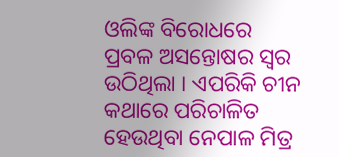ଓଲିଙ୍କ ବିରୋଧରେ ପ୍ରବଳ ଅସନ୍ତୋଷର ସ୍ୱର ଉଠିଥିଲା । ଏପରିକି ଚୀନ କଥାରେ ପରିଚାଳିତ ହେଉଥିବା ନେପାଳ ମିତ୍ର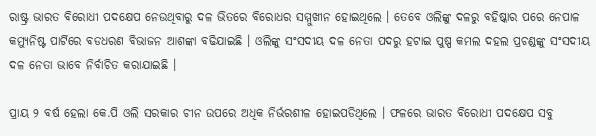ରାଷ୍ଟ୍ର ଭାରତ ବିରୋଧୀ ପଦକ୍ଷେପ ନେଉଥିବାରୁ ଦଳ ଭିତରେ ବିରୋଧର ସମ୍ମୁଖୀନ ହୋଇଥିଲେ । ତେବେ ଓଲିଙ୍କୁ ଦଳରୁ ବହିଷ୍କାର ପରେ ନେପାଳ କମ୍ୟୁନିଷ୍ଟ ପାର୍ଟିରେ ବଡଧରଣ ବିଭାଜନ ଆଶଙ୍କା ବଢିଯାଇଛି । ଓଲିଙ୍କୁ ସଂସଦୀୟ ଦଳ ନେତା ପଦରୁ ହଟାଇ ପୁଷ୍ପ କମଲ ଦହଲ ପ୍ରଚଣ୍ଡଙ୍କୁ ସଂସଦୀୟ ଦଳ ନେତା ଭାବେ ନିର୍ବାଚିତ କରାଯାଇଛି ।

ପ୍ରାୟ ୨ ବର୍ଷ ହେଲା କେ.ପି ଓଲି ସରକାର ଚୀନ ଉପରେ ଅଧିକ ନିର୍ଭରଶୀଳ ହୋଇପଡିଥିଲେ । ଫଳରେ ଭାରତ ବିରୋଧୀ ପଦକ୍ଷେପ ସବୁ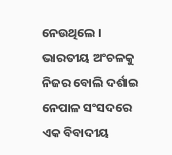ନେଉଥିଲେ । ଭାରତୀୟ ଅଂଚଳକୁ ନିଜର ବୋଲି ଦର୍ଶାଇ ନେପାଳ ସଂସଦରେ ଏକ ବିବାଦୀୟ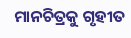ମାନଚିତ୍ରକୁ ଗୃହୀତ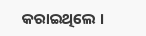କରାଇଥିଲେ ।